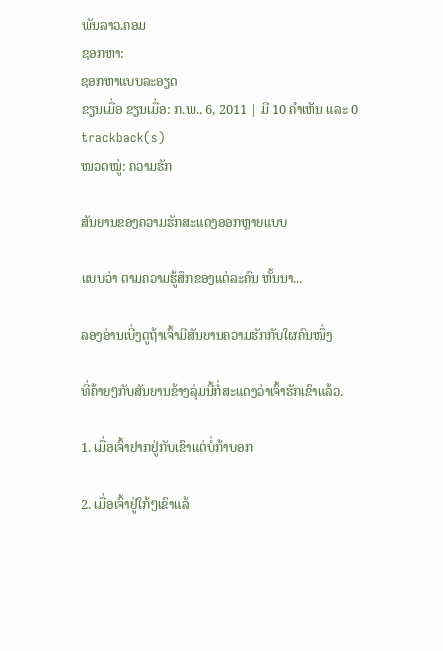ພັນລາວ.ຄອມ
ຊອກຫາ:
ຊອກຫາແບບລະອຽດ
ຂຽນເມື່ອ ຂຽນເມື່ອ: ກ.ພ.. 6, 2011 | ມີ 10 ຄຳເຫັນ ແລະ 0 trackback(s)
ໜວດໝູ່: ຄວາມຮັກ

ສັນຍານຂອງຄວາມຮັກສະແດງອອກຫຼາຍແບບ

ແບບວ່າ ຕາມຄວາມຮູ້ສຶກຂອງແຕ່ລະຄົນ ຫັ້ນນາ...

ລອງອ່ານເບີ່ງດູຖ້າເຈົ້າມີສັນຍານຄວາມຮັກກັບໃຜຄົນໜຶ່ງ

ທີ່ຄ້າຍໆກັບສັນຍານຂ້າງລຸ່ມນີ້ກໍ່ສະແດງວ່າເຈົ້າຮັກເຂົາແລ້ວ.

1. ເມື່ອເຈົ້າຢາກຢູ່ກັບເຂົາແຕ່ບໍ່ກ້າບອກ

2. ເມື່ອເຈົ້າຢູ່ໃກ້ໆເຂົາແລ້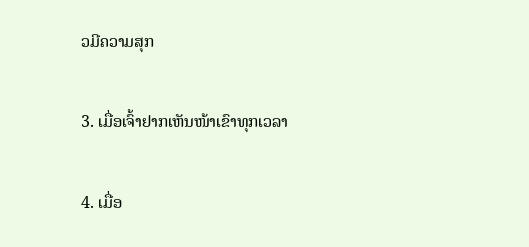ວມີຄວາມສຸກ

3. ເມື່ອເຈົ້າຢາກເຫັນໜ້າເຂົາທຸກເວລາ

4. ເມື່ອ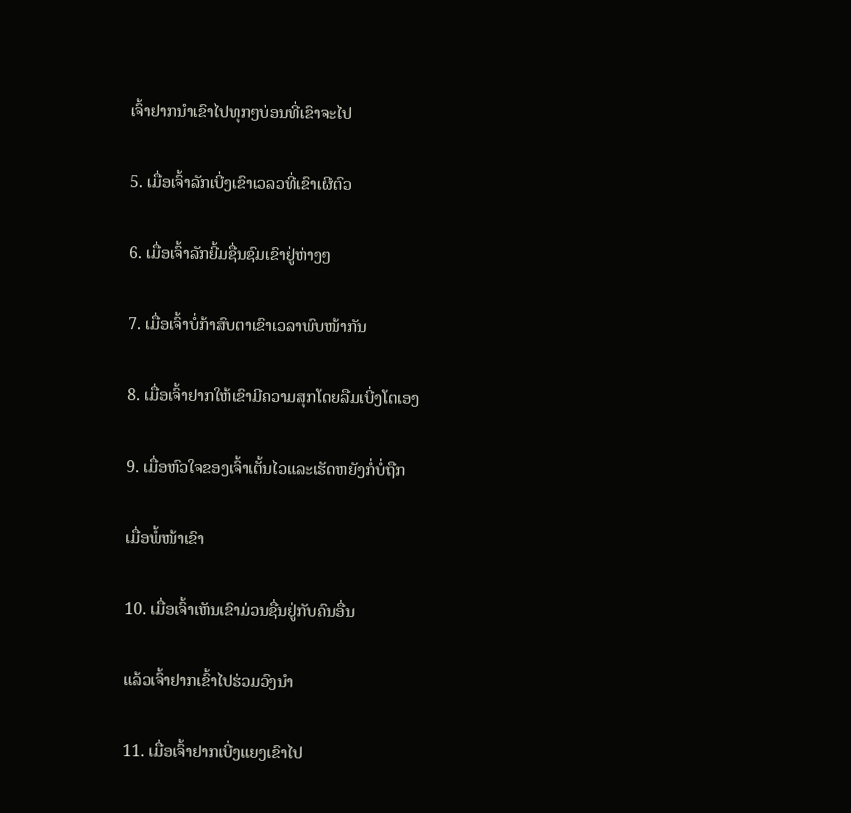ເຈົ້າຢາກນຳເຂົາໄປທຸກໆບ່ອນທີ່ເຂົາຈະໄປ

5. ເມື່ອເຈົ້າລັກເບີ່ງເຂົາເວລວທີ່ເຂົາເຜີຕົວ

6. ເມື່ອເຈົ້າລັກຍີ້ມຊື່ນຊົມເຂົາຢູ່ຫ່າງໆ

7. ເມື່ອເຈົ້າບໍ່ກ້າສົບຕາເຂົາເວລາພົບໜ້າກັນ

8. ເມື່ອເຈົ້າຢາກໃຫ້ເຂົາມີຄວາມສຸກໂດຍລືມເບີ່ງໂຕເອງ

9. ເມື່ອຫົວໃຈຂອງເຈົ້າເຕັ້ນໄວແລະເຮັດຫຍັງກໍ່ບໍ່ຖືກ

ເມື່ອພໍ້ໜ້າເຂົາ

10. ເມື່ອເຈົ້າເຫັນເຂົາມ່ວນຊື່ນຢູ່ກັບຄົນອື່ນ

ແລ້ວເຈົ້າຢາກເຂົ້າໄປຮ່ວມວົງນຳ

11. ເມື່ອເຈົ້າຢາກເບີ່ງແຍງເຂົາໄປ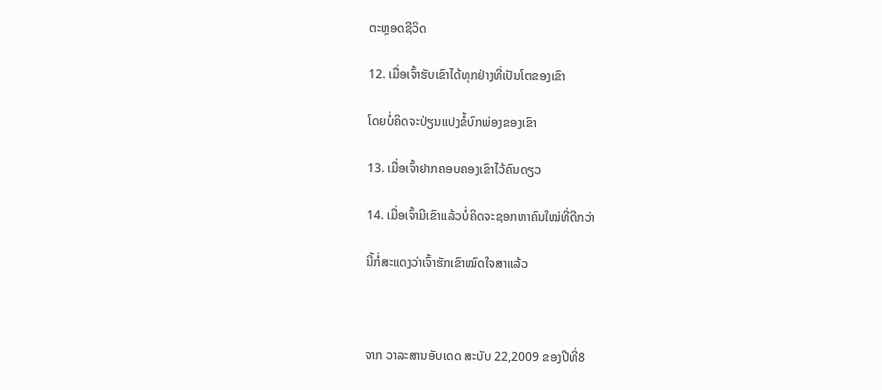ຕະຫຼອດຊີວິດ

12. ເມື່ອເຈົ້າຮັບເຂົາໄດ້ທຸກຢ່າງທີ່ເປັນໂຕຂອງເຂົາ

ໂດຍບໍ່ຄິດຈະປ່ຽນແປງຂໍ້ບົກພ່ອງຂອງເຂົາ

13. ເມື່ອເຈົ້າຢາກຄອບຄອງເຂົາໄວ້ຄົນດຽວ

14. ເມື່ອເຈົ້າມີເຂົາແລ້ວບໍ່ຄິດຈະຊອກຫາຄົນໃໝ່ທີ່ດີກວ່າ

ນີ້ກໍ່ສະແດງວ່າເຈົ້າຮັກເຂົາໝົດໃຈສາແລ້ວ



ຈາກ ວາລະສານອັບເດດ ສະບັບ 22,2009 ຂອງປີທີ່8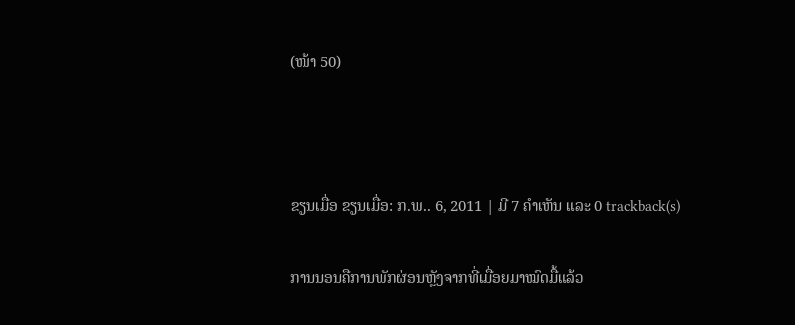(ໜ້າ 50)



ຂຽນເມື່ອ ຂຽນເມື່ອ: ກ.ພ.. 6, 2011 | ມີ 7 ຄຳເຫັນ ແລະ 0 trackback(s)

ການນອນຄືການພັກຜ່ອນຫຼັງຈາກທີ່ເມື່ອຍມາໝົດມື້ແລ້ວ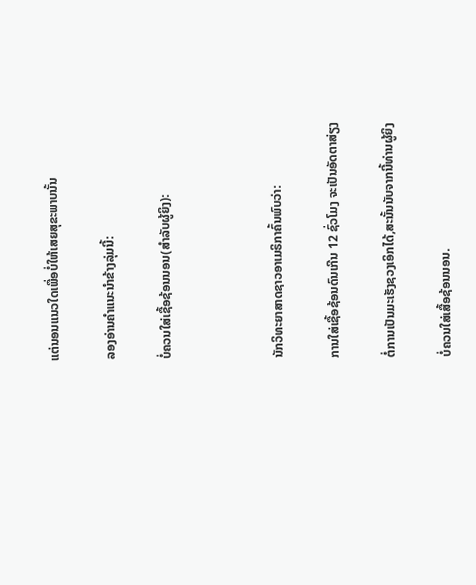ແຕ່ນອນແນວໃດເພື່ອບໍ່ໃຫ້ເສຍສຸຂະພາບນັ້ນ

ລອງອ່ານຄຳແນະນຳຂ້າງລຸ່ມນີ້:

ບໍ່ຄວນໃສ່ເຊື້ອຊ້ອນນອນ(ສຳລັບຜູ້ຍິງ):



ນັກວິທະຍາສາດຊາວອາເມຣິກາຄົ້ນພົບວ່າ:

ການໃສ່ເຊື້ອຊ້ອນດົນເກີນ 12 ຊົ່ວໂມງ ຈະເປັນອັດຕາສ່ຽງ

ຕໍ່ການເປັນມະເຮັງຊວງເອິກໄດ້,ສະນັ້ນນັບຈາກນີ້ທ່ານຜູ້ຍິງ

ບໍ່ຄວນໃສ່ເສື້ອຊ້ອນນອນ.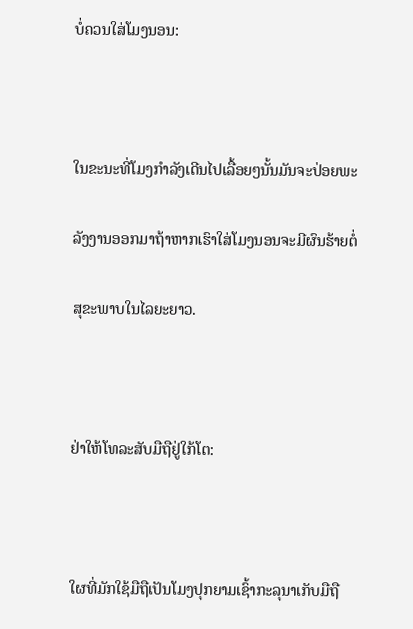ບໍ່ຄວນໃສ່ໂມງນອນ:



ໃນຂະນະທີ່ໂມງກຳລັງເດີນໄປເລື້ອຍໆນັ້ນມັນຈະປ່ອຍພະ

ລັງງານອອກມາຖ້າຫາກເຮົາໃສ່ໂມງນອນຈະມີຜົນຮ້າຍຕໍ່

ສຸຂະພາບໃນໄລຍະຍາວ.



ຢ່າໃຫ້ໂທລະສັບມືຖືຢູ່ໃກ້ໂຕ:



ໃຜທີ່ມັກໃຊ້ມືຖືເປັນໂມງປຸກຍາມເຊົ້າກະລຸນາເກັບມືຖື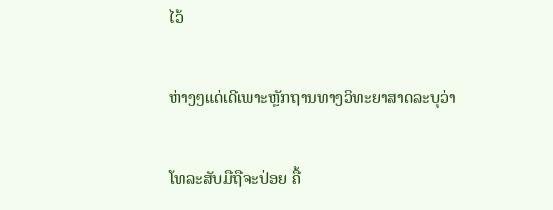ໄວ້

ຫ່າງໆແດ່ເດີເພາະຫຼັກຖານທາງວິທະຍາສາດລະບຸວ່າ

ໂທລະສັບມືຖືຈະປ່ອຍ ຄື້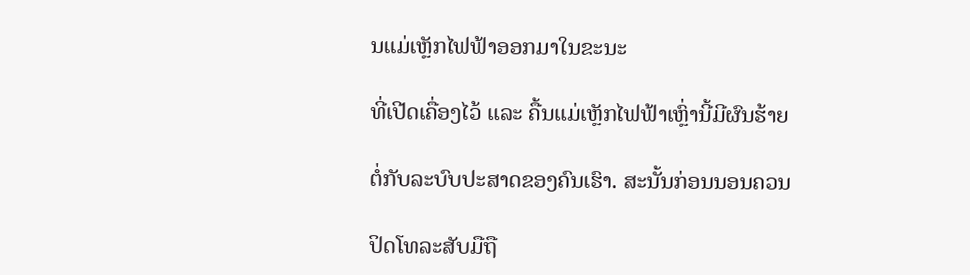ນແມ່ເຫຼັກໄຟຟ້າອອກມາໃນຂະນະ

ທີ່ເປີດເຄື່ອງໄວ້ ແລະ ຄື້ນແມ່ເຫຼັກໄຟຟ້າເຫຼົ່ານີ້ມີຜົນຮ້າຍ

ຕໍ່ກັບລະບົບປະສາດຂອງຄົນເຮົາ. ສະນັ້ນກ່ອນນອນຄວນ

ປິດໂທລະສັບມືຖື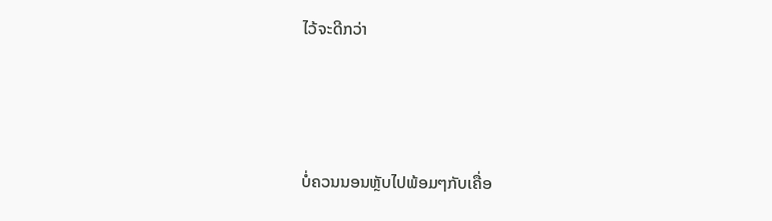ໄວ້ຈະດີກວ່າ



ບໍ່ຄວນນອນຫຼັບໄປພ້ອມໆກັບເຄື່ອ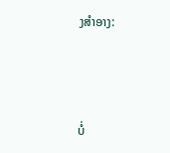ງສຳອາງ:



ບໍ່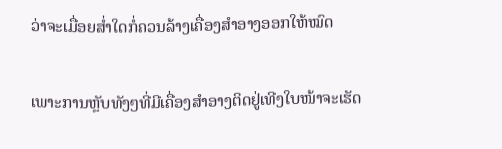ວ່າຈະເມື່ອຍສ່ຳໃດກໍ່ຄວນລ້າງເຄື່ອງສຳອາງອອກໃຫ້ໝົດ

ເພາະການຫຼັບທັງໆທີ່ມີເຄື່ອງສຳອາງຕິດຢູ່ເທີງໃບໜ້າຈະເຮັດ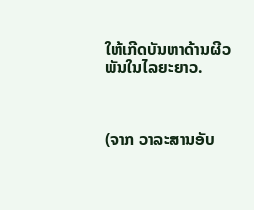ໃຫ້ເກີດບັນຫາດ້ານຜີວພັນໃນໄລຍະຍາວ.



(ຈາກ ວາລະສານອັບ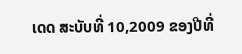ເດດ ສະບັບທີ່ 10,2009 ຂອງປີທີ່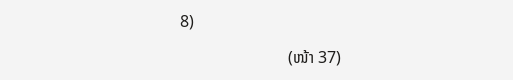8)

                          (ໜ້າ 37)